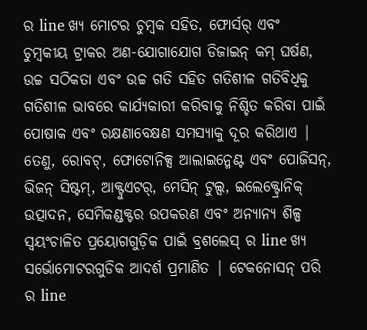ର line ଖ୍ୟ ମୋଟର ଚୁମ୍ବକ ସହିତ, ଫୋର୍ସର୍ ଏବଂ ଚୁମ୍ବକୀୟ ଟ୍ରାକର ଅଣ-ଯୋଗାଯୋଗ ଡିଜାଇନ୍ କମ୍ ଘର୍ଷଣ, ଉଚ୍ଚ ସଠିକତା ଏବଂ ଉଚ୍ଚ ଗତି ସହିତ ଗତିଶୀଳ ଗତିବିଧିକୁ ଗତିଶୀଳ ଭାବରେ କାର୍ଯ୍ୟକାରୀ କରିବାକୁ ନିଶ୍ଚିତ କରିବା ପାଇଁ ପୋଷାକ ଏବଂ ରକ୍ଷଣାବେକ୍ଷଣ ସମସ୍ୟାକୁ ଦୂର କରିଥାଏ | ତେଣୁ, ରୋବଟ୍, ଫୋଟୋନିକ୍ସ ଆଲାଇନ୍ମେଣ୍ଟ ଏବଂ ପୋଜିସନ୍, ଭିଜନ୍ ସିଷ୍ଟମ୍, ଆକ୍ଟୁଏଟର୍, ମେସିନ୍ ଟୁଲ୍ସ, ଇଲେକ୍ଟ୍ରୋନିକ୍ ଉତ୍ପାଦନ, ସେମିକଣ୍ଡକ୍ଟର ଉପକରଣ ଏବଂ ଅନ୍ୟାନ୍ୟ ଶିଳ୍ପ ସ୍ୱୟଂଚାଳିତ ପ୍ରୟୋଗଗୁଡ଼ିକ ପାଇଁ ବ୍ରଶଲେସ୍ ର line ଖ୍ୟ ସର୍ଭୋମୋଟରଗୁଡିକ ଆଦର୍ଶ ପ୍ରମାଣିତ | ଟେକନୋସନ୍ ପରି ର line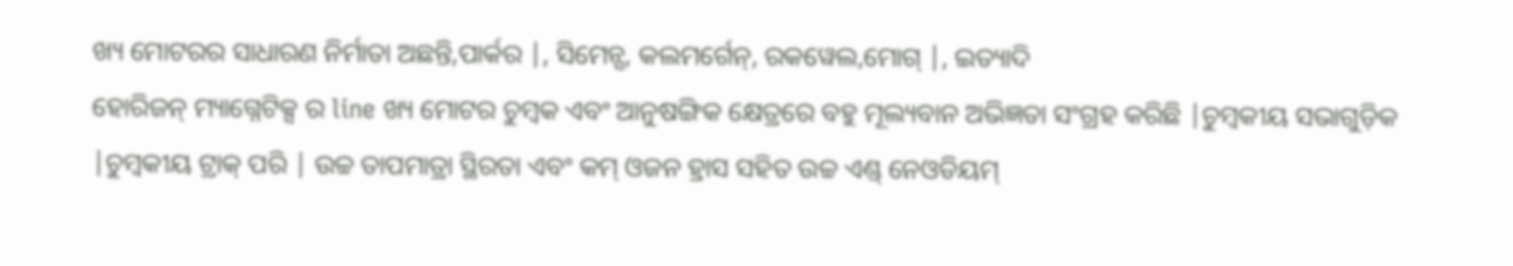ଖ୍ୟ ମୋଟରର ସାଧାରଣ ନିର୍ମାତା ଅଛନ୍ତି,ପାର୍କର |, ସିମେନ୍ସ, କଲମର୍ଗେନ୍, ରକୱେଲ,ମୋଗ୍ |, ଇତ୍ୟାଦି
ହୋରିଜନ୍ ମ୍ୟାଗ୍ନେଟିକ୍ସ ର line ଖ୍ୟ ମୋଟର ଚୁମ୍ବକ ଏବଂ ଆନୁଷଙ୍ଗିକ କ୍ଷେତ୍ରରେ ବହୁ ମୂଲ୍ୟବାନ ଅଭିଜ୍ଞତା ସଂଗ୍ରହ କରିଛି |ଚୁମ୍ବକୀୟ ସଭାଗୁଡ଼ିକ |ଚୁମ୍ବକୀୟ ଟ୍ରାକ୍ ପରି | ଉଚ୍ଚ ତାପମାତ୍ରା ସ୍ଥିରତା ଏବଂ କମ୍ ଓଜନ ହ୍ରାସ ସହିତ ଉଚ୍ଚ ଏଣ୍ଡ୍ ନେଓଡିୟମ୍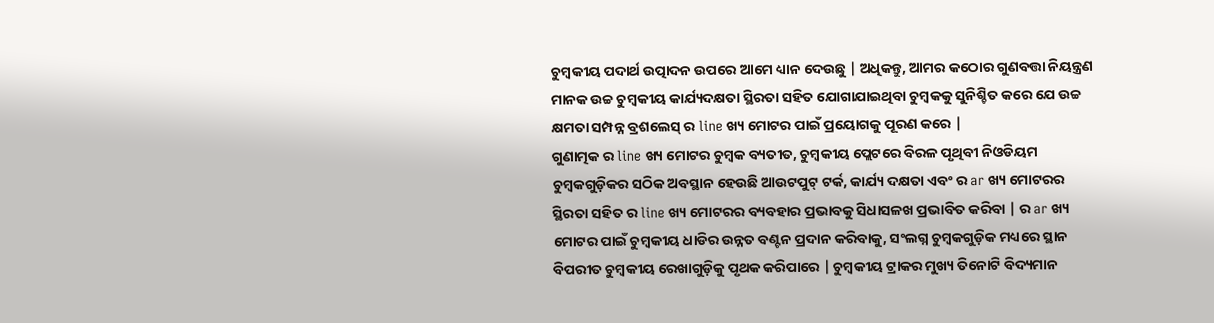ଚୁମ୍ବକୀୟ ପଦାର୍ଥ ଉତ୍ପାଦନ ଉପରେ ଆମେ ଧ୍ୟାନ ଦେଉଛୁ | ଅଧିକନ୍ତୁ, ଆମର କଠୋର ଗୁଣବତ୍ତା ନିୟନ୍ତ୍ରଣ ମାନକ ଉଚ୍ଚ ଚୁମ୍ବକୀୟ କାର୍ଯ୍ୟଦକ୍ଷତା ସ୍ଥିରତା ସହିତ ଯୋଗାଯାଇଥିବା ଚୁମ୍ବକକୁ ସୁନିଶ୍ଚିତ କରେ ଯେ ଉଚ୍ଚ କ୍ଷମତା ସମ୍ପନ୍ନ ବ୍ରଶଲେସ୍ ର line ଖ୍ୟ ମୋଟର ପାଇଁ ପ୍ରୟୋଗକୁ ପୂରଣ କରେ |
ଗୁଣାତ୍ମକ ର line ଖ୍ୟ ମୋଟର ଚୁମ୍ବକ ବ୍ୟତୀତ, ଚୁମ୍ବକୀୟ ପ୍ଲେଟରେ ବିରଳ ପୃଥିବୀ ନିଓଡିୟମ ଚୁମ୍ବକଗୁଡ଼ିକର ସଠିକ ଅବସ୍ଥାନ ହେଉଛି ଆଉଟପୁଟ୍ ଟର୍କ, କାର୍ଯ୍ୟ ଦକ୍ଷତା ଏବଂ ର ar ଖ୍ୟ ମୋଟରର ସ୍ଥିରତା ସହିତ ର line ଖ୍ୟ ମୋଟରର ବ୍ୟବହାର ପ୍ରଭାବକୁ ସିଧାସଳଖ ପ୍ରଭାବିତ କରିବା | ର ar ଖ୍ୟ ମୋଟର ପାଇଁ ଚୁମ୍ବକୀୟ ଧାଡିର ଉନ୍ନତ ବଣ୍ଟନ ପ୍ରଦାନ କରିବାକୁ, ସଂଲଗ୍ନ ଚୁମ୍ବକଗୁଡ଼ିକ ମଧ୍ୟରେ ସ୍ଥାନ ବିପରୀତ ଚୁମ୍ବକୀୟ ରେଖାଗୁଡ଼ିକୁ ପୃଥକ କରିପାରେ | ଚୁମ୍ବକୀୟ ଟ୍ରାକର ମୁଖ୍ୟ ତିନୋଟି ବିଦ୍ୟମାନ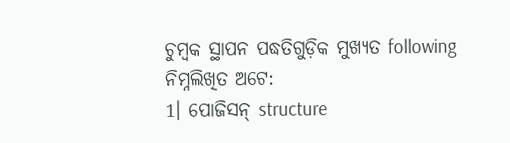ଚୁମ୍ବକ ସ୍ଥାପନ ପଦ୍ଧତିଗୁଡ଼ିକ ମୁଖ୍ୟତ following ନିମ୍ନଲିଖିତ ଅଟେ:
1। ପୋଜିସନ୍ structure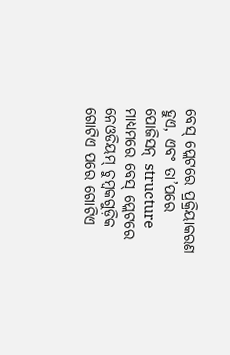ବେସ୍ ପ୍ଲେଟରେ ପ୍ରକ୍ରିୟାକରଣ ହୁଏ, ଏବଂ ତା’ପରେ ପୋଜିସନ୍ structure ମାଧ୍ୟମରେ ବେସ୍ ପ୍ଲେଟରେ ନେଓଡିୟମ୍ ଚୁମ୍ବକଗୁଡ଼ିକ ଗୋଟିଏ ପରେ ଗୋଟିଏ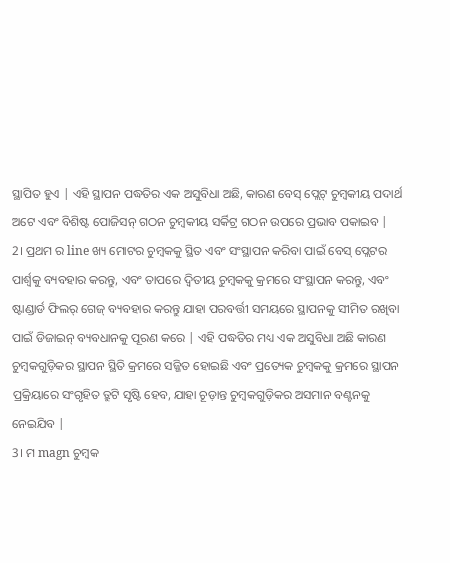ସ୍ଥାପିତ ହୁଏ | ଏହି ସ୍ଥାପନ ପଦ୍ଧତିର ଏକ ଅସୁବିଧା ଅଛି, କାରଣ ବେସ୍ ପ୍ଲେଟ୍ ଚୁମ୍ବକୀୟ ପଦାର୍ଥ ଅଟେ ଏବଂ ବିଶିଷ୍ଟ ପୋଜିସନ୍ ଗଠନ ଚୁମ୍ବକୀୟ ସର୍କିଟ୍ର ଗଠନ ଉପରେ ପ୍ରଭାବ ପକାଇବ |
2। ପ୍ରଥମ ର line ଖ୍ୟ ମୋଟର ଚୁମ୍ବକକୁ ସ୍ଥିତ ଏବଂ ସଂସ୍ଥାପନ କରିବା ପାଇଁ ବେସ୍ ପ୍ଲେଟର ପାର୍ଶ୍ୱକୁ ବ୍ୟବହାର କରନ୍ତୁ, ଏବଂ ତାପରେ ଦ୍ୱିତୀୟ ଚୁମ୍ବକକୁ କ୍ରମରେ ସଂସ୍ଥାପନ କରନ୍ତୁ, ଏବଂ ଷ୍ଟାଣ୍ଡାର୍ଡ ଫିଲର୍ ଗେଜ୍ ବ୍ୟବହାର କରନ୍ତୁ ଯାହା ପରବର୍ତ୍ତୀ ସମୟରେ ସ୍ଥାପନକୁ ସୀମିତ ରଖିବା ପାଇଁ ଡିଜାଇନ୍ ବ୍ୟବଧାନକୁ ପୂରଣ କରେ | ଏହି ପଦ୍ଧତିର ମଧ୍ୟ ଏକ ଅସୁବିଧା ଅଛି କାରଣ ଚୁମ୍ବକଗୁଡ଼ିକର ସ୍ଥାପନ ସ୍ଥିତି କ୍ରମରେ ସଜ୍ଜିତ ହୋଇଛି ଏବଂ ପ୍ରତ୍ୟେକ ଚୁମ୍ବକକୁ କ୍ରମରେ ସ୍ଥାପନ ପ୍ରକ୍ରିୟାରେ ସଂଗୃହିତ ତ୍ରୁଟି ସୃଷ୍ଟି ହେବ, ଯାହା ଚୂଡ଼ାନ୍ତ ଚୁମ୍ବକଗୁଡ଼ିକର ଅସମାନ ବଣ୍ଟନକୁ ନେଇଯିବ |
3। ମ magn ଚୁମ୍ବକ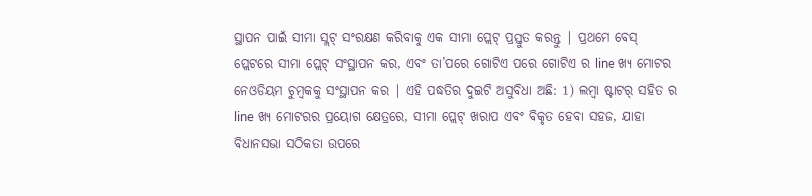ସ୍ଥାପନ ପାଇଁ ସୀମା ସ୍ଲଟ୍ ସଂରକ୍ଷଣ କରିବାକୁ ଏକ ସୀମା ପ୍ଲେଟ୍ ପ୍ରସ୍ତୁତ କରନ୍ତୁ | ପ୍ରଥମେ ବେସ୍ ପ୍ଲେଟରେ ସୀମା ପ୍ଲେଟ୍ ସଂସ୍ଥାପନ କର, ଏବଂ ତା’ପରେ ଗୋଟିଏ ପରେ ଗୋଟିଏ ର line ଖ୍ୟ ମୋଟର ନେଓଡିୟମ ଚୁମ୍ବକକୁ ସଂସ୍ଥାପନ କର | ଏହି ପଦ୍ଧତିର ଦୁଇଟି ଅସୁବିଧା ଅଛି: 1) ଲମ୍ବା ଷ୍ଟାଟର୍ ସହିତ ର line ଖ୍ୟ ମୋଟରର ପ୍ରୟୋଗ କ୍ଷେତ୍ରରେ, ସୀମା ପ୍ଲେଟ୍ ଖରାପ ଏବଂ ବିକୃତ ହେବା ସହଜ, ଯାହା ବିଧାନସଭା ସଠିକତା ଉପରେ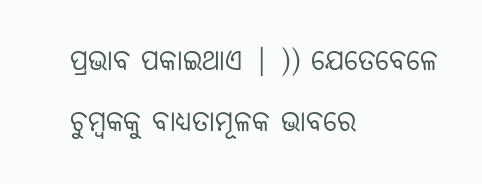ପ୍ରଭାବ ପକାଇଥାଏ | )) ଯେତେବେଳେ ଚୁମ୍ବକକୁ ବାଧ୍ୟତାମୂଳକ ଭାବରେ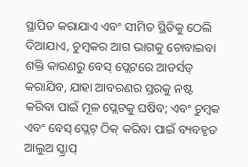ସ୍ଥାପିତ କରାଯାଏ ଏବଂ ସୀମିତ ସ୍ଥିତିକୁ ଠେଲି ଦିଆଯାଏ, ଚୁମ୍ବକର ଆଗ ଭାଗକୁ ଚୋବାଇବା ଶକ୍ତି କାରଣରୁ ବେସ୍ ପ୍ଲେଟରେ ଆଡର୍ସଡ୍ କରାଯିବ, ଯାହା ଆବରଣର ସ୍ତରକୁ ନଷ୍ଟ କରିବା ପାଇଁ ମୂଳ ପ୍ଲେଟକୁ ଘଷିବ; ଏବଂ ଚୁମ୍ବକ ଏବଂ ବେସ୍ ପ୍ଲେଟ୍ ଠିକ୍ କରିବା ପାଇଁ ବ୍ୟବହୃତ ଆଲୁଅ ସ୍କ୍ରାପ୍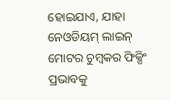ହୋଇଯାଏ, ଯାହା ନେଓଡିୟମ୍ ଲାଇନ୍ ମୋଟର ଚୁମ୍ବକର ଫିକ୍ସିଂ ପ୍ରଭାବକୁ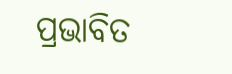ପ୍ରଭାବିତ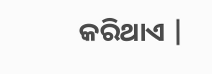କରିଥାଏ |